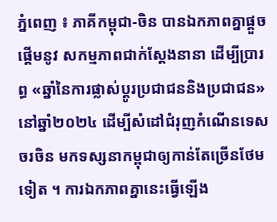ភ្នំពេញ ៖ ភាគីកម្ពុជា-ចិន បានឯកភាពគ្នាផ្តួចផ្តើមនូវ សកម្មភាពជាក់ស្តែងនានា ដើម្បីប្រារព្ធ «ឆ្នាំនៃការផ្លាស់ប្តូរប្រជាជននិងប្រជាជន» នៅឆ្នាំ២០២៤ ដើម្បីសំដៅជំរុញកំណើនទេសចរចិន មកទស្សនាកម្ពុជាឲ្យកាន់តែច្រើនថែមទៀត ។ ការឯកភាពគ្នានេះធ្វើឡើង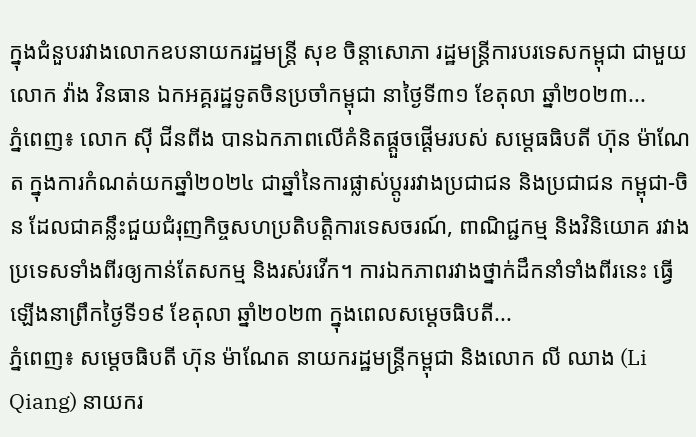ក្នុងជំនួបរវាងលោកឧបនាយករដ្ឋមន្ត្រី សុខ ចិន្តាសោភា រដ្ឋមន្ត្រីការបរទេសកម្ពុជា ជាមួយលោក វ៉ាង វិនធាន ឯកអគ្គរដ្ឋទូតចិនប្រចាំកម្ពុជា នាថ្ងៃទី៣១ ខែតុលា ឆ្នាំ២០២៣...
ភ្នំពេញ៖ លោក ស៊ី ជីនពីង បានឯកភាពលើគំនិតផ្តួចផ្តើមរបស់ សម្តេធធិបតី ហ៊ុន ម៉ាណែត ក្នុងការកំណត់យកឆ្នាំ២០២៤ ជាឆ្នាំនៃការផ្លាស់ប្តូររវាងប្រជាជន និងប្រជាជន កម្ពុជា-ចិន ដែលជាគន្លឹះជួយជំរុញកិច្ចសហប្រតិបត្តិការទេសចរណ៍, ពាណិជ្ជកម្ម និងវិនិយោគ រវាងប្រទេសទាំងពីរឲ្យកាន់តែសកម្ម និងរស់រវើក។ ការឯកភាពរវាងថ្នាក់ដឹកនាំទាំងពីរនេះ ធ្វើឡើងនាព្រឹកថ្ងៃទី១៩ ខែតុលា ឆ្នាំ២០២៣ ក្នុងពេលសម្តេចធិបតី...
ភ្នំពេញ៖ សម្តេចធិបតី ហ៊ុន ម៉ាណែត នាយករដ្ឋមន្រ្តីកម្ពុជា និងលោក លី ឈាង (Li Qiang) នាយករ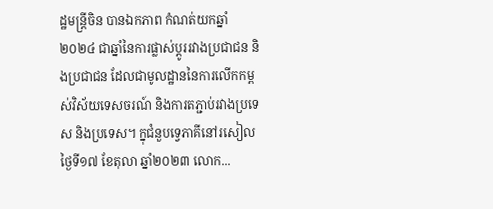ដ្ឋមន្ត្រីចិន បានឯកភាព កំណត់យកឆ្នាំ២០២៤ ជាឆ្នាំនៃការផ្លាស់ប្តូររវាងប្រជាជន និងប្រជាជន ដែលជាមូលដ្ឋាននៃការលើកកម្ពស់វិស័យទេសចរណ៍ និងការតភ្ជាប់រវាងប្រទេស និងប្រទេស។ ក្នុជំនួបទ្វេភាគីនៅរសៀលថ្ងៃទី១៧ ខែតុលា ឆ្នាំ២០២៣ លោក...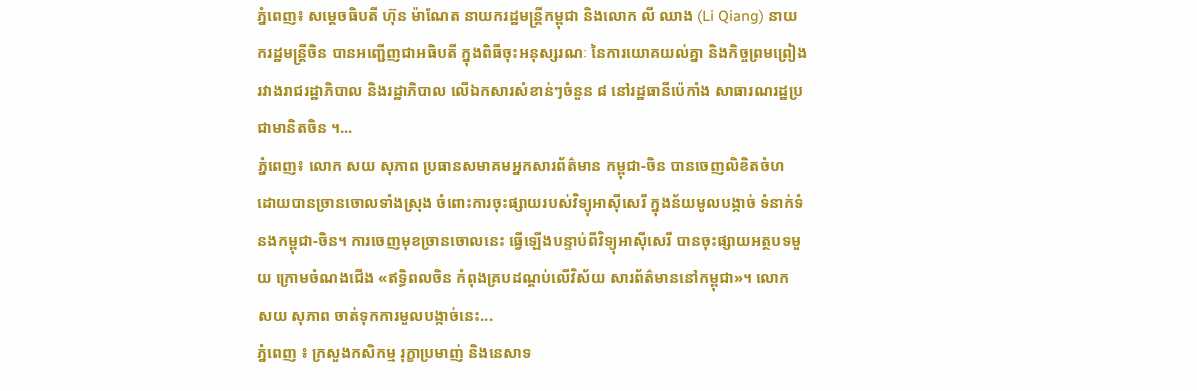ភ្នំពេញ៖ សម្តេចធិបតី ហ៊ុន ម៉ាណែត នាយករដ្ឋមន្ត្រីកម្ពុជា និងលោក លី ឈាង (Li Qiang) នាយករដ្ឋមន្ត្រីចិន បានអញ្ជើញជាអធិបតី ក្នុងពិធីចុះអនុស្សរណៈ នៃការយោគយល់គ្នា និងកិច្ចព្រមព្រៀង រវាងរាជរដ្ឋាភិបាល និងរដ្ឋាភិបាល លើឯកសារសំខាន់ៗចំនួន ៨ នៅរដ្ឋធានីប៉េកាំង សាធារណរដ្ឋប្រជាមានិតចិន ។...
ភ្នំពេញ៖ លោក សយ សុភាព ប្រធានសមាគមអ្នកសារព័ត៌មាន កម្ពុជា-ចិន បានចេញលិខិតចំហ ដោយបានច្រានចោលទាំងស្រុង ចំពោះការចុះផ្សាយរបស់វិទ្យុអាស៊ីសេរី ក្នុងន័យមូលបង្កាច់ ទំនាក់ទំនងកម្ពុជា-ចិន។ ការចេញមុខច្រានចោលនេះ ធ្វើឡើងបន្ទាប់ពីវិទ្យុអាស៊ីសេរី បានចុះផ្សាយអត្ថបទមួយ ក្រោមចំណងជើង «ឥទ្ធិពលចិន កំពុងគ្របដណ្ដប់លើវិស័យ សារព័ត៌មាននៅកម្ពុជា»។ លោក សយ សុភាព ចាត់ទុកការមួលបង្កាច់នេះ...
ភ្នំពេញ ៖ ក្រសួងកសិកម្ម រុក្ខាប្រមាញ់ និងនេសាទ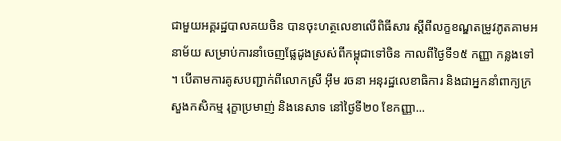ជាមួយអគ្គរដ្ឋបាលគយចិន បានចុះហត្ថលេខាលើពិធីសារ ស្ដីពីលក្ខខណ្ឌតម្រូវភូតគាមអនាម័យ សម្រាប់ការនាំចេញផ្លែដូងស្រស់ពីកម្ពុជាទៅចិន កាលពីថ្ងៃទី១៥ កញ្ញា កន្លងទៅ ។ បើតាមការគូសបញ្ជាក់ពីលោកស្រី អ៊ឹម រចនា អនុរដ្ឋលេខាធិការ និងជាអ្នកនាំពាក្យក្រសួងកសិកម្ម រុក្ខាប្រមាញ់ និងនេសាទ នៅថ្ងៃទី២០ ខែកញ្ញា...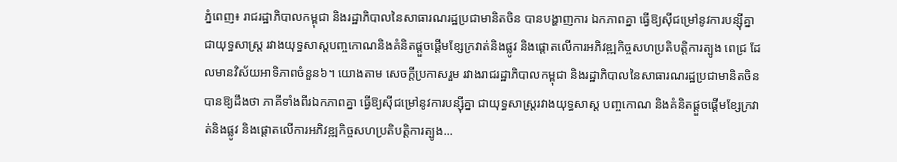ភ្នំពេញ៖ រាជរដ្ឋាភិបាលកម្ពុជា និងរដ្ឋាភិបាលនៃសាធារណរដ្ឋប្រជាមានិតចិន បានបង្ហាញការ ឯកភាពគ្នា ធ្វើឱ្យស៊ីជម្រៅនូវការបន្ស៊ីគ្នា ជាយុទ្ធសាស្ត្រ រវាងយុទ្ធសាស្តបញ្ចកោណនិងគំនិតផ្ដួចផ្ដើមខ្សែក្រវាត់និងផ្លូវ និងផ្តោតលើការអភិវឌ្ឍកិច្ចសហប្រតិបត្តិការត្បូង ពេជ្រ ដែលមានវិស័យអាទិភាពចំនួន៦។ យោងតាម សេចក្តីប្រកាសរួម រវាងរាជរដ្ឋាភិបាលកម្ពុជា និងរដ្ឋាភិបាលនៃសាធារណរដ្ឋប្រជាមានិតចិន បានឱ្យដឹងថា ភាគីទាំងពីរឯកភាពគ្នា ធ្វើឱ្យស៊ីជម្រៅនូវការបន្ស៊ីគ្នា ជាយុទ្ធសាស្ត្ររវាងយុទ្ធសាស្ត បញ្ចកោណ និងគំនិតផ្ដួចផ្ដើមខ្សែក្រវាត់និងផ្លូវ និងផ្តោតលើការអភិវឌ្ឍកិច្ចសហប្រតិបត្តិការត្បូង...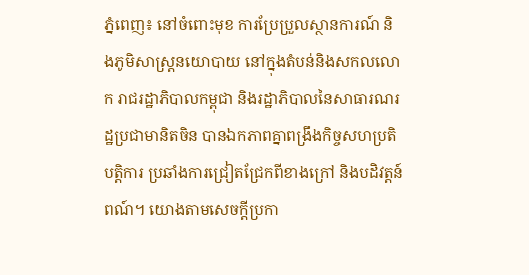ភ្នំពេញ៖ នៅចំពោះមុខ ការប្រែប្រួលស្ថានការណ៍ និងភូមិសាស្រ្តនយោបាយ នៅក្នុងតំបន់និងសកលលោក រាជរដ្ឋាភិបាលកម្ពុជា និងរដ្ឋាភិបាលនៃសាធារណរដ្ឋប្រជាមានិតចិន បានឯកភាពគ្នាពង្រឹងកិច្ចសហប្រតិបត្តិការ ប្រឆាំងការជ្រៀតជ្រែកពីខាងក្រៅ និងបដិវត្តន៍ពណ៍។ យោងតាមសេចក្តីប្រកា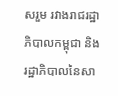សរួម រវាងរាជរដ្ឋាភិបាលកម្ពុជា និងរដ្ឋាភិបាលនៃសា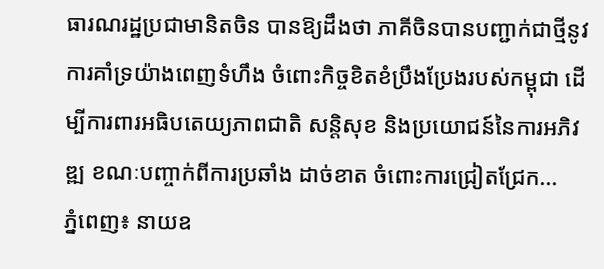ធារណរដ្ឋប្រជាមានិតចិន បានឱ្យដឹងថា ភាគីចិនបានបញ្ជាក់ជាថ្មីនូវការគាំទ្រយ៉ាងពេញទំហឹង ចំពោះកិច្ចខិតខំប្រឹងប្រែងរបស់កម្ពុជា ដើម្បីការពារអធិបតេយ្យភាពជាតិ សន្តិសុខ និងប្រយោជន៍នៃការអភិវឌ្ឍ ខណៈបញ្ចាក់ពីការប្រឆាំង ដាច់ខាត ចំពោះការជ្រៀតជ្រែក...
ភ្នំពេញ៖ នាយឧ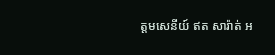ត្តមសេនីយ៍ ឥត សារ៉ាត់ អ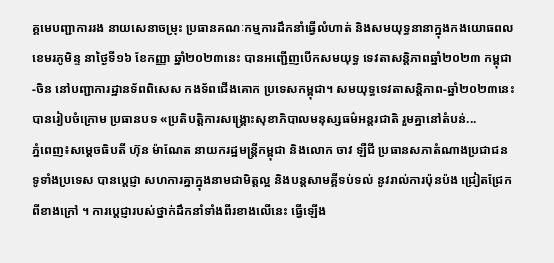គ្គមេបញ្ជាការរង នាយសេនាចម្រុះ ប្រធានគណៈកម្មការដឹកនាំធ្វើលំហាត់ និងសមយុទ្ធនានាក្នុងកងយោធពលខេមរភូមិន្ទ នាថ្ងៃទី១៦ ខែកញ្ញា ឆ្នាំ២០២៣នេះ បានអញ្ជើញបើកសមយុទ្ធ ទេវតាសន្តិភាពឆ្នាំ២០២៣ កម្ពុជា-ចិន នៅបញ្ជាការដ្ឋានទ័ពពិសេស កងទ័ពជើងគោក ប្រទេសកម្ពុជា។ សមយុទ្ធទេវតាសន្តិភាព-ឆ្នាំ២០២៣នេះ បានរៀបចំក្រោម ប្រធានបទ «ប្រតិបត្តិការសង្គ្រោះសុខាភិបាលមនុស្សធម៌អន្តរជាតិ រួមគ្នានៅតំបន់...
ភ្នំពេញ៖សម្តេចធិបតី ហ៊ុន ម៉ាណែត នាយករដ្ឋមន្ត្រីកម្ពុជា និងលោក ចាវ ឡឺជី ប្រធានសភាតំណាងប្រជាជនទូទាំងប្រទេស បានប្តេជ្ញា សហការគ្នាក្នុងនាមជាមិត្តល្អ និងបន្តសាមគ្គីទប់ទល់ នូវរាល់ការប៉ុនប៉ង ជ្រៀតជ្រែកពីខាងក្រៅ ។ ការប្តេជ្ញារបស់ថ្នាក់ដឹកនាំទាំងពីរខាងលើនេះ ធ្វើឡើង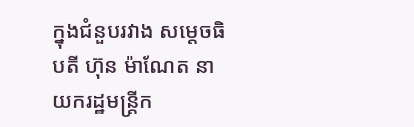ក្នុងជំនួបរវាង សម្តេចធិបតី ហ៊ុន ម៉ាណែត នាយករដ្ឋមន្ត្រីក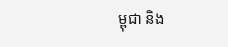ម្ពុជា និង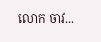លោក ចាវ...